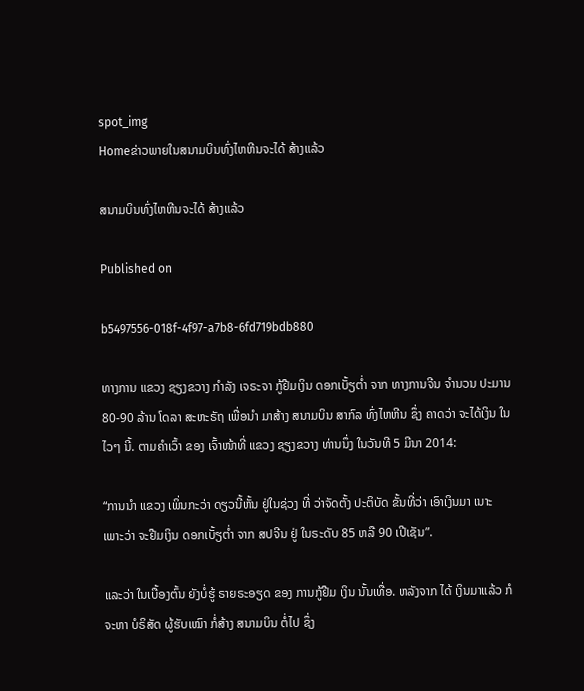spot_img
Homeຂ່າວພາຍໃນສນາມບິນທົ່ງໄຫຫີນຈະໄດ້ ສ້າງແລ້ວ

ສນາມບິນທົ່ງໄຫຫີນຈະໄດ້ ສ້າງແລ້ວ

Published on

b5497556-018f-4f97-a7b8-6fd719bdb880

ທາງການ ແຂວງ ຊຽງຂວາງ ກໍາລັງ ເຈຣະຈາ ກູ້ຢືມເງິນ ດອກເບັ້ຽຕໍ່າ ຈາກ ທາງການຈີນ ຈໍານວນ ປະມານ 80-90 ລ້ານ ໂດລາ ສະຫະຣັຖ ເພື່ອນໍາ ມາສ້າງ ສນາມບິນ ສາກົລ ທົ່ງໄຫຫີນ ຊຶ່ງ ຄາດວ່າ ຈະໄດ້ເງິນ ໃນໄວໆ ນີ້. ຕາມຄໍາເວົ້າ ຂອງ ເຈົ້າໜ້າທີ່ ແຂວງ ຊຽງຂວາງ ທ່ານນຶ່ງ ໃນວັນທີ 5 ມີນາ 2014:

“ການນໍາ ແຂວງ ເພິ່ນກະວ່າ ດຽວນີ້ຫັ້ນ ຢູ່ໃນຊ່ວງ ທີ່ ວ່າຈັດຕັ້ງ ປະຕິບັດ ຂັ້ນທີ່ວ່າ ເອົາເງິນມາ ເນາະ ເພາະວ່າ ຈະຢືມເງິນ ດອກເບັ້ຽຕໍ່າ ຈາກ ສປຈີນ ຢູ່ ໃນຣະດັບ 85 ຫລື 90 ເປີເຊັນ”.

ແລະວ່າ ໃນເບື້ອງຕົ້ນ ຍັງບໍ່ຮູ້ ຣາຍຣະອຽດ ຂອງ ການກູ້ຢືມ ເງິນ ນັ້ນເທື່ອ. ຫລັງຈາກ ໄດ້ ເງິນມາແລ້ວ ກໍຈະຫາ ບໍຣິສັດ ຜູ້ຮັບເໝົາ ກໍ່ສ້າງ ສນາມບິນ ຕໍ່ໄປ ຊຶ່ງ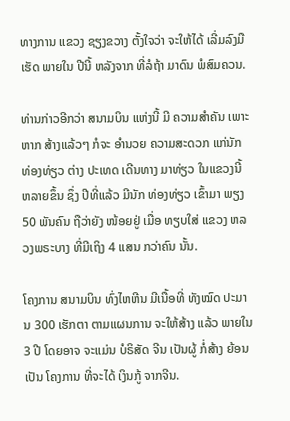ທາງການ ແຂວງ ຊຽງຂວາງ ຕັ້ງໃຈວ່າ ຈະໃຫ້ໄດ້ ເລີ່ມລົງມື ເຮັດ ພາຍໃນ ປີນີ້ ຫລັງຈາກ ທີ່ລໍຖ້າ ມາດົນ ພໍສົມຄວນ.

ທ່ານກ່າວອີກວ່າ ສນາມບິນ ແຫ່ງນີ້ ມີ ຄວາມສໍາຄັນ ເພາະຫາກ ສ້າງແລ້ວໆ ກໍຈະ ອໍານວຍ ຄວາມສະດວກ ແກ່ນັກ ທ່ອງທ່ຽວ ຕ່າງ ປະເທດ ເດີນທາງ ມາທ່ຽວ ໃນແຂວງນີ້ ຫລາຍຂຶ້ນ ຊຶ່ງ ປີທີ່ແລ້ວ ມີນັກ ທ່ອງທ່ຽວ ເຂົ້າມາ ພຽງ 50 ພັນຄົນ ຖືວ່າຍັງ ໜ້ອຍຢູ່ ເມື່ອ ທຽບໃສ່ ແຂວງ ຫລວງພຣະບາງ ທີ່ມີເຖິງ 4 ແສນ ກວ່າຄົນ ນັ້ນ.

ໂຄງການ ສນາມບິນ ທົ່ງໄຫຫີນ ມີເນື້ອທີ່ ທັງໝົດ ປະມານ 300 ເຮັກຕາ ຕາມແຜນການ ຈະໃຫ້ສ້າງ ແລ້ວ ພາຍໃນ 3 ປີ ໂດຍອາຈ ຈະແມ່ນ ບໍຣິສັດ ຈີນ ເປັນຜູ້ ກໍ່ສ້າງ ຍ້ອນເປັນ ໂຄງການ ທີ່ຈະໄດ້ ເງິນກູ້ ຈາກຈີນ.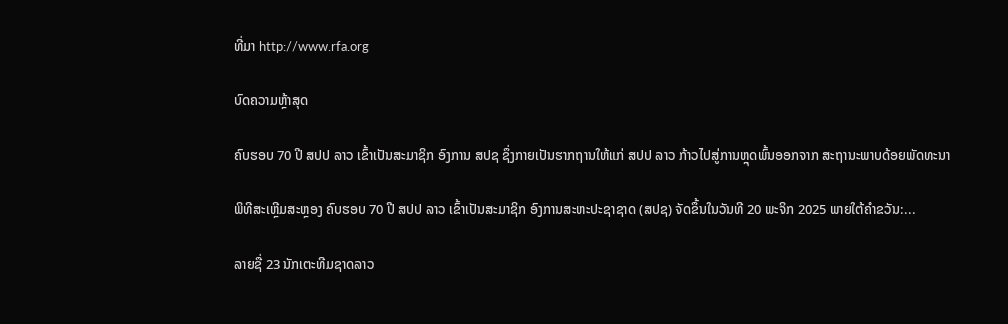ທີ່ມາ http://www.rfa.org

ບົດຄວາມຫຼ້າສຸດ

ຄົບຮອບ 70 ປີ ສປປ ລາວ ເຂົ້າເປັນສະມາຊິກ ອົງການ ສປຊ ຊຶ່ງກາຍເປັນຮາກຖານໃຫ້ແກ່ ສປປ ລາວ ກ້າວໄປສູ່ການຫຼຸດພົ້ນອອກຈາກ ສະຖານະພາບດ້ອຍພັດທະນາ

ພິທີສະເຫຼີມສະຫຼອງ ຄົບຮອບ 70 ປີ ສປປ ລາວ ເຂົ້າເປັນສະມາຊິກ ອົງການສະຫະປະຊາຊາດ (ສປຊ) ຈັດຂຶ້ນໃນວັນທີ 20 ພະຈິກ 2025 ພາຍໃຕ້ຄຳຂວັນ:...

ລາຍຊື່ 23 ນັກເຕະທີມຊາດລາວ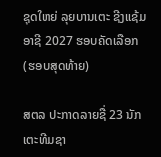ຊຸດໃຫຍ່ ລຸຍບານເຕະ ຊີງແຊ້ມອາຊີ 2027 ຮອບຄັດເລືອກ (ຮອບສຸດທ້າຍ)

ສຕລ ປະກາດລາຍຊື່ 23 ນັກເຕະທີມຊາ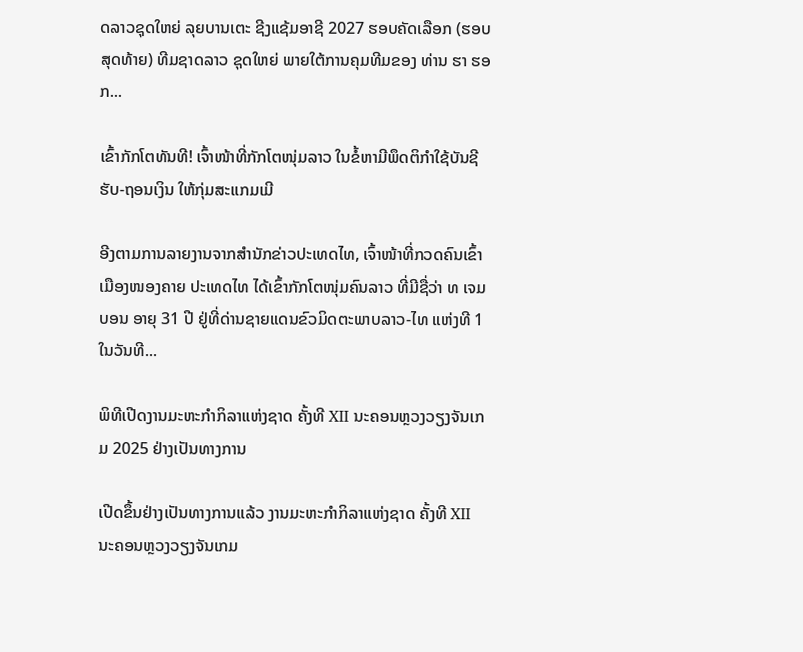ດລາວຊຸດໃຫຍ່ ລຸຍບານເຕະ ຊີງແຊ້ມອາຊີ 2027 ຮອບຄັດເລືອກ (ຮອບສຸດທ້າຍ) ທີມຊາດລາວ ຊຸດໃຫຍ່ ພາຍໃຕ້ການຄຸມທີມຂອງ ທ່ານ ຮາ ຮອກ...

ເຂົ້າກັກໂຕທັນທີ! ເຈົ້າໜ້າທີ່ກັກໂຕໜຸ່ມລາວ ໃນຂໍ້ຫາມີພຶດຕິກຳໃຊ້ບັນຊີ ຮັບ-ຖອນເງິນ ໃຫ້ກຸ່ມສະແກມເມີ

ອີງຕາມການລາຍງານຈາກສຳນັກຂ່າວປະເທດໄທ, ເຈົ້າໜ້າທີ່ກວດຄົນເຂົ້າເມືອງໜອງຄາຍ ປະເທດໄທ ໄດ້ເຂົ້າກັກໂຕໜຸ່ມຄົນລາວ ທີ່ມີຊື່ວ່າ ທ ເຈມບອນ ອາຍຸ 31 ປີ ຢູ່ທີ່ດ່ານຊາຍແດນຂົວມິດຕະພາບລາວ-ໄທ ແຫ່ງທີ 1 ໃນວັນທີ...

ພິທີເປີດງານມະຫະກຳກິລາແຫ່ງຊາດ ຄັ້ງທີ XII ນະຄອນຫຼວງວຽງຈັນເກມ 2025 ຢ່າງເປັນທາງການ

ເປີດຂຶ້ນຢ່າງເປັນທາງການແລ້ວ ງານມະຫະກຳກິລາແຫ່ງຊາດ ຄັ້ງທີ XII ນະຄອນຫຼວງວຽງຈັນເກມ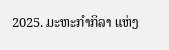2025. ມະຫະກຳກິລາ ແຫ່ງ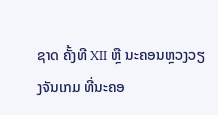ຊາດ ຄັ້ງທີ XII ຫຼື ນະຄອນຫຼວງວຽງຈັນເກມ ທີ່ນະຄອ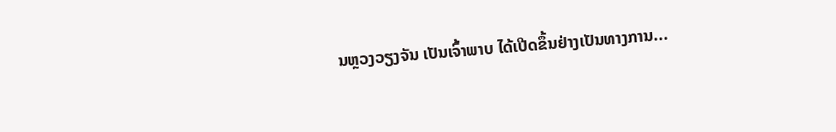ນຫຼວງວຽງຈັນ ເປັນເຈົ້າພາບ ໄດ້ເປີດຂຶ້ນຢ່າງເປັນທາງການ...